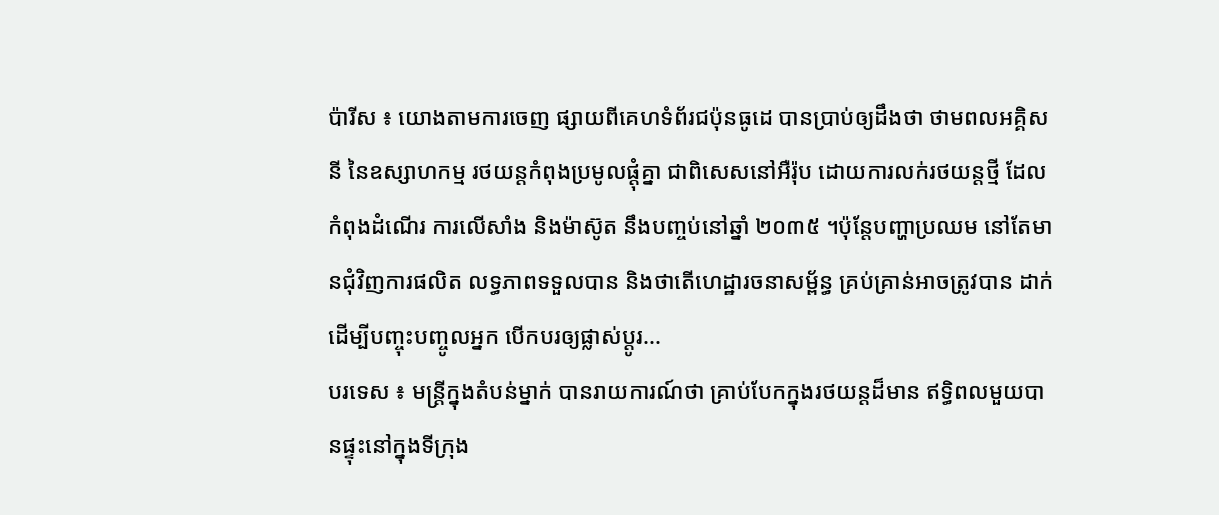ប៉ារីស ៖ យោងតាមការចេញ ផ្សាយពីគេហទំព័រជប៉ុនធូដេ បានប្រាប់ឲ្យដឹងថា ថាមពលអគ្គិសនី នៃឧស្សាហកម្ម រថយន្តកំពុងប្រមូលផ្តុំគ្នា ជាពិសេសនៅអឺរ៉ុប ដោយការលក់រថយន្តថ្មី ដែលកំពុងដំណើរ ការលើសាំង និងម៉ាស៊ូត នឹងបញ្ចប់នៅឆ្នាំ ២០៣៥ ។ប៉ុន្តែបញ្ហាប្រឈម នៅតែមានជុំវិញការផលិត លទ្ធភាពទទួលបាន និងថាតើហេដ្ឋារចនាសម្ព័ន្ធ គ្រប់គ្រាន់អាចត្រូវបាន ដាក់ដើម្បីបញ្ចុះបញ្ចូលអ្នក បើកបរឲ្យផ្លាស់ប្តូរ...
បរទេស ៖ មន្ត្រីក្នុងតំបន់ម្នាក់ បានរាយការណ៍ថា គ្រាប់បែកក្នុងរថយន្តដ៏មាន ឥទ្ធិពលមួយបានផ្ទុះនៅក្នុងទីក្រុង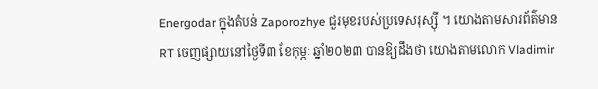Energodar ក្នុងតំបន់ Zaporozhye ជួរមុខរបស់ប្រទេសរុស្ស៊ី ។ យោងតាមសារព័ត៌មាន RT ចេញផ្សាយនៅថ្ងៃទី៣ ខែកុម្ភៈ ឆ្នាំ២០២៣ បានឱ្យដឹងថា យោងតាមលោក Vladimir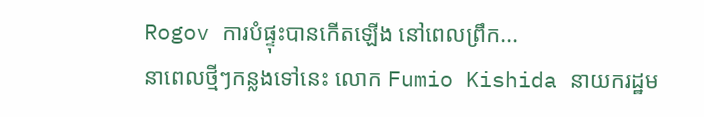Rogov ការបំផ្ទុះបានកើតឡើង នៅពេលព្រឹក...
នាពេលថ្មីៗកន្លងទៅនេះ លោក Fumio Kishida នាយករដ្ឋម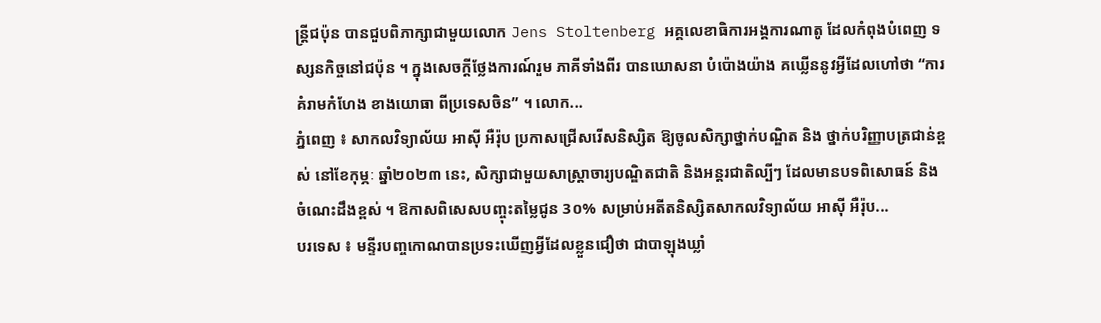ន្ត្រីជប៉ុន បានជួបពិភាក្សាជាមួយលោក Jens Stoltenberg អគ្គលេខាធិការអង្គការណាតូ ដែលកំពុងបំពេញ ទស្សនកិច្ចនៅជប៉ុន ។ ក្នុងសេចក្តីថ្លែងការណ៍រួម ភាគីទាំងពីរ បានឃោសនា បំប៉ោងយ៉ាង គឃ្លើននូវអ្វីដែលហៅថា “ការគំរាមកំហែង ខាងយោធា ពីប្រទេសចិន” ។ លោក...
ភ្នំពេញ ៖ សាកលវិទ្យាល័យ អាស៊ី អឺរ៉ុប ប្រកាសជ្រើសរើសនិស្សិត ឱ្យចូលសិក្សាថ្នាក់បណ្ឌិត និង ថ្នាក់បរិញ្ញាបត្រជាន់ខ្ពស់ នៅខែកុម្ភៈ ឆ្នាំ២០២៣ នេះ, សិក្សាជាមួយសាស្រ្តាចារ្យបណ្ឌិតជាតិ និងអន្តរជាតិល្បីៗ ដែលមានបទពិសោធន៍ និងចំណេះដឹងខ្ពស់ ។ ឱកាសពិសេសបញ្ចុះតម្លៃជូន 3០% សម្រាប់អតីតនិស្សិតសាកលវិទ្យាល័យ អាស៊ី អឺរ៉ុប...
បរទេស ៖ មន្ទីរបញ្ចកោណបានប្រទះឃើញអ្វីដែលខ្លួនជឿថា ជាបាឡុងឃ្លាំ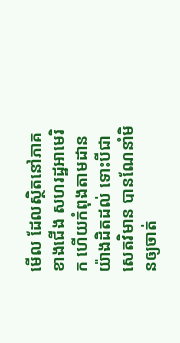មើល ដែលស្ថិតនៅភាគខាងជើង សហរដ្ឋអាមេរិក ហើយកំពុងតាមដាន យ៉ាងដិតដល់ ទោះបីជាសេតវិមាន បានណែនាំមិនឲ្យចាត់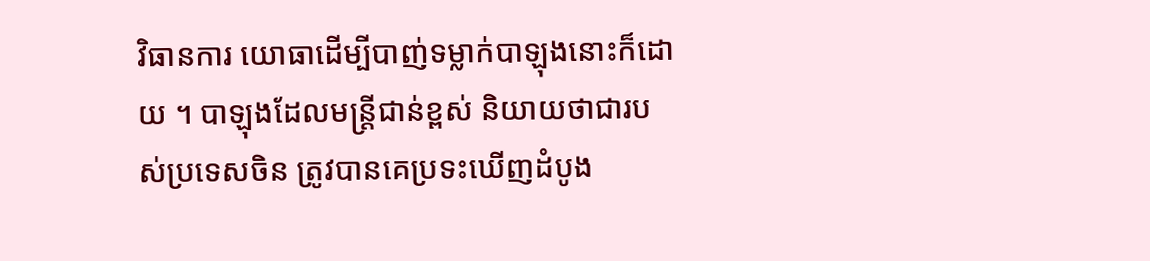វិធានការ យោធាដើម្បីបាញ់ទម្លាក់បាឡុងនោះក៏ដោយ ។ បាឡុងដែលមន្ត្រីជាន់ខ្ពស់ និយាយថាជារបស់ប្រទេសចិន ត្រូវបានគេប្រទះឃើញដំបូង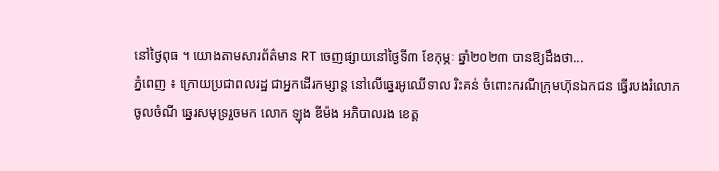នៅថ្ងៃពុធ ។ យោងតាមសារព័ត៌មាន RT ចេញផ្សាយនៅថ្ងៃទី៣ ខែកុម្ភៈ ឆ្នាំ២០២៣ បានឱ្យដឹងថា...
ភ្នំពេញ ៖ ក្រោយប្រជាពលរដ្ឋ ជាអ្នកដើរកម្សាន្ត នៅលើឆ្នេរអូឈើទាល រិះគន់ ចំពោះករណីក្រុមហ៊ុនឯកជន ធ្វើរបងរំលោភចូលចំណី ឆ្នេរសមុទ្ររួចមក លោក ឡុង ឌីម៉ង អភិបាលរង ខេត្ត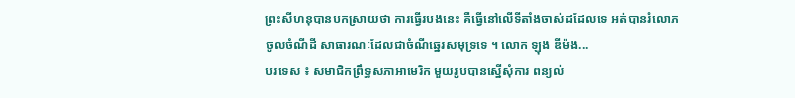ព្រះសីហនុបានបកស្រាយថា ការធ្វើរបងនេះ គឺធ្វើនៅលើទីតាំងចាស់ដដែលទេ អត់បានរំលោភចូលចំណីដី សាធារណៈដែលជាចំណីឆ្នេរសមុទ្រទេ ។ លោក ឡុង ឌីម៉ង...
បរទេស ៖ សមាជិកព្រឹទ្ធសភាអាមេរិក មួយរូបបានស្នើសុំការ ពន្យល់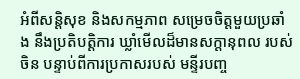អំពីសន្តិសុខ និងសកម្មភាព សម្រេចចិត្តមួយប្រឆាំង នឹងប្រតិបត្តិការ ឃ្លាំមើលដ៏មានសក្តានុពល របស់ចិន បន្ទាប់ពីការប្រកាសរបស់ មន្ទីរបញ្ច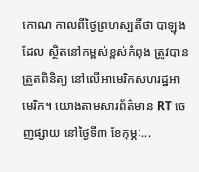កោណ កាលពីថ្ងៃព្រហស្បតិ៍ថា បាឡុងដែល ស្ថិតនៅកម្ពស់ខ្ពស់កំពុង ត្រូវបានត្រួតពិនិត្យ នៅលើអាមេរិកសហរដ្ឋអាមេរិក។ យោងតាមសារព័ត៌មាន RT ចេញផ្សាយ នៅថ្ងៃទី៣ ខែកុម្ភៈ...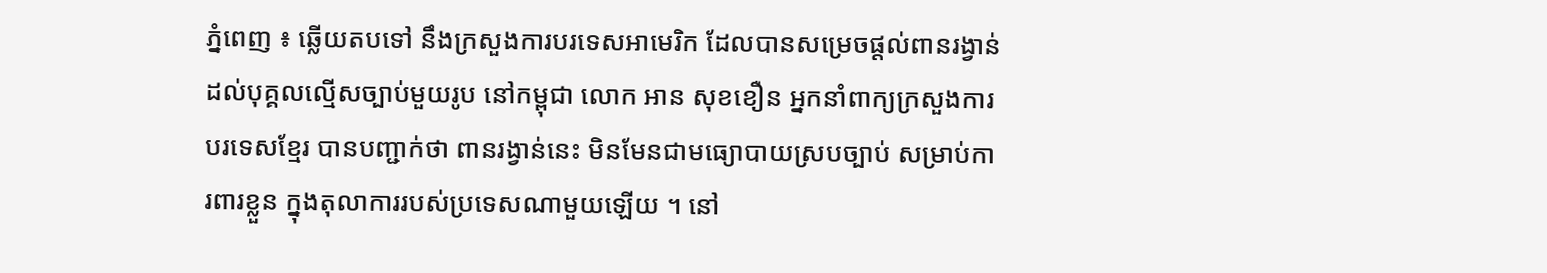ភ្នំពេញ ៖ ឆ្លើយតបទៅ នឹងក្រសួងការបរទេសអាមេរិក ដែលបានសម្រេចផ្ដល់ពានរង្វាន់ ដល់បុគ្គលល្មើសច្បាប់មួយរូប នៅកម្ពុជា លោក អាន សុខខឿន អ្នកនាំពាក្យក្រសួងការបរទេសខ្មែរ បានបញ្ជាក់ថា ពានរង្វាន់នេះ មិនមែនជាមធ្យោបាយស្របច្បាប់ សម្រាប់ការពារខ្លួន ក្នុងតុលាការរបស់ប្រទេសណាមួយឡើយ ។ នៅ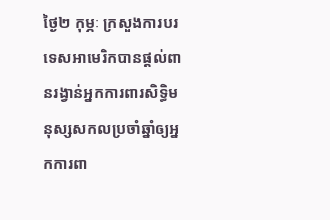ថ្ងៃ២ កុម្ភៈ ក្រសួងការបរទេសអាមេរិកបានផ្តល់ពានរង្វាន់អ្នកការពារសិទ្ធិមនុស្សសកលប្រចាំឆ្នាំឲ្យអ្នកការពា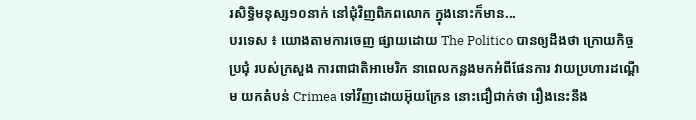រសិទ្ធិមនុស្ស១០នាក់ នៅជុំវិញពិភពលោក ក្នុងនោះក៏មាន...
បរទេស ៖ យោងតាមការចេញ ផ្សាយដោយ The Politico បានឲ្យដឹងថា ក្រោយកិច្ចប្រជុំ របស់ក្រសួង ការពាជាតិអាមេរិក នាពេលកន្លងមកអំពីផែនការ វាយប្រហារដណ្តើម យកតំបន់ Crimea ទៅវីញដោយអ៊ុយក្រែន នោះជឿជាក់ថា រឿងនេះនឹង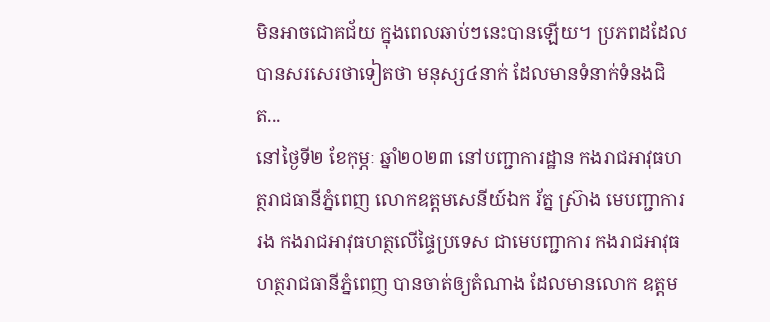មិនអាចជោគជ័យ ក្នុងពេលឆាប់ៗនេះបានឡើយ។ ប្រភពដដែល បានសរសេរថាទៀតថា មនុស្ស៤នាក់ ដែលមានទំនាក់ទំនងជិត...
នៅថ្ងៃទី២ ខែកុម្ភៈ ឆ្នាំ២០២៣ នៅបញ្ជាការដ្ឋាន កងរាជអាវុធហត្ថរាជធានីភ្នំពេញ លោកឧត្តមសេនីយ៍ឯក រ័ត្ន ស្រ៊ាង មេបញ្ជាការរង កងរាជអាវុធហត្ថលើផ្ទៃប្រទេស ជាមេបញ្ជាការ កងរាជអាវុធហត្ថរាជធានីភ្នំពេញ បានចាត់ឲ្យតំណាង ដែលមានលោក ឧត្តម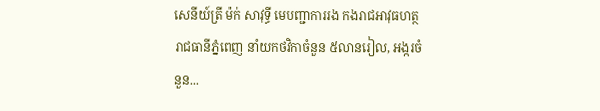សេនីយ៍ត្រី ម៉ក់ សាវុទ្ធី មេបញ្ជាការរង កងរាជអាវុធហត្ថរាជធានីភ្នំពេញ នាំយកថវិកាចំនួន ៥លានរៀល, អង្ករចំនួន...